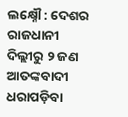ଲକ୍ଷ୍ନୌ : ଦେଶର ରାଜଧାନୀ ଦିଲ୍ଲୀରୁ ୨ ଜଣ ଆତଙ୍କବାଦୀ ଧରାପଡ଼ିବା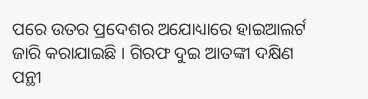ପରେ ଉତର ପ୍ରଦେଶର ଅଯୋଧ୍ୟାରେ ହାଇଆଲର୍ଟ ଜାରି କରାଯାଇଛି । ଗିରଫ ଦୁଇ ଆତଙ୍କୀ ଦକ୍ଷିଣ ପନ୍ଥୀ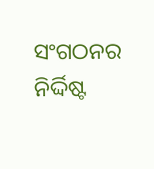ସଂଗଠନର ନିର୍ଦ୍ଦିଷ୍ଟ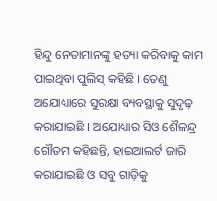ହିନ୍ଦୁ ନେତାମାନଙ୍କୁ ହତ୍ୟା କରିବାକୁ କାମ ପାଇଥିବା ପୁଲିସ୍ କହିଛି । ତେଣୁ ଅଯୋଧ୍ୟାରେ ସୁରକ୍ଷା ବ୍ୟବସ୍ଥାକୁ ସୁଦୃଢ଼ କରାଯାଇଛି । ଅଯୋଧ୍ୟାର ସିଓ ଶୈଳନ୍ଦ୍ର ଗୌତମ କହିଛନ୍ତି, ହାଇଆଲର୍ଟ ଜାରି କରାଯାଇଛି ଓ ସବୁ ଗାଡ଼ିକୁ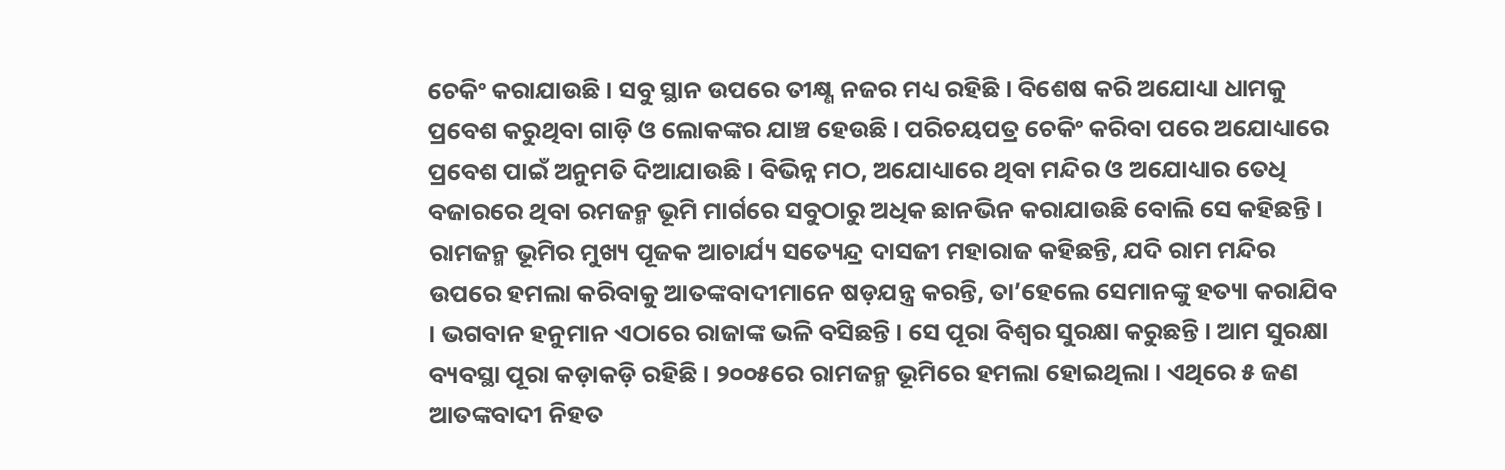ଚେକିଂ କରାଯାଉଛି । ସବୁ ସ୍ଥାନ ଉପରେ ତୀକ୍ଷ୍ଣ ନଜର ମଧ୍ୟ ରହିଛି । ବିଶେଷ କରି ଅଯୋଧ୍ୟା ଧାମକୁ ପ୍ରବେଶ କରୁଥିବା ଗାଡ଼ି ଓ ଲୋକଙ୍କର ଯାଞ୍ଚ ହେଉଛି । ପରିଚୟପତ୍ର ଚେକିଂ କରିବା ପରେ ଅଯୋଧ୍ୟାରେ ପ୍ରବେଶ ପାଇଁ ଅନୁମତି ଦିଆଯାଉଛି । ବିଭିନ୍ନ ମଠ, ଅଯୋଧ୍ୟାରେ ଥିବା ମନ୍ଦିର ଓ ଅଯୋଧ୍ୟାର ତେଧି ବଜାରରେ ଥିବା ରମଜନ୍ମ ଭୂମି ମାର୍ଗରେ ସବୁଠାରୁ ଅଧିକ ଛାନଭିନ କରାଯାଉଛି ବୋଲି ସେ କହିଛନ୍ତି । ରାମଜନ୍ମ ଭୂମିର ମୁଖ୍ୟ ପୂଜକ ଆଚାର୍ଯ୍ୟ ସତ୍ୟେନ୍ଦ୍ର ଦାସଜୀ ମହାରାଜ କହିଛନ୍ତି, ଯଦି ରାମ ମନ୍ଦିର ଉପରେ ହମଲା କରିବାକୁ ଆତଙ୍କବାଦୀମାନେ ଷଡ଼ଯନ୍ତ୍ର କରନ୍ତି, ତା’ହେଲେ ସେମାନଙ୍କୁ ହତ୍ୟା କରାଯିବ । ଭଗବାନ ହନୁମାନ ଏଠାରେ ରାଜାଙ୍କ ଭଳି ବସିଛନ୍ତି । ସେ ପୂରା ବିଶ୍ୱର ସୁରକ୍ଷା କରୁଛନ୍ତି । ଆମ ସୁରକ୍ଷା ବ୍ୟବସ୍ଥା ପୂରା କଡ଼ାକଡ଼ି ରହିଛି । ୨୦୦୫ରେ ରାମଜନ୍ମ ଭୂମିରେ ହମଲା ହୋଇଥିଲା । ଏଥିରେ ୫ ଜଣ ଆତଙ୍କବାଦୀ ନିହତ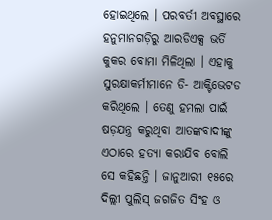ହୋଇଥିଲେ । ପରବର୍ତୀ ଅବସ୍ଥାରେ ହନୁମାନଗଡ଼ିରୁ ଆରଡିଏକ୍ସ ଭର୍ତି କୁକର ବୋମା ମିଳିଥିଲା । ଏହାକୁ ସୁରକ୍ଷାକର୍ମୀମାନେ ଡି- ଆକ୍ଟିଭେଟଡ କରିଥିଲେ । ତେଣୁ ହମଲା ପାଇଁ ଷଡ଼ଯନ୍ତ୍ର କରୁଥିବା ଆତଙ୍କବାଦୀଙ୍କୁ ଏଠାରେ ହତ୍ୟା କରାଯିବ ବୋଲି ସେ କହିଛନ୍ତି । ଜାନୁଆରୀ ୧୫ରେ ଦିଲ୍ଲୀ ପୁଲିସ୍ ଜଗଜିତ ସିଂହ ଓ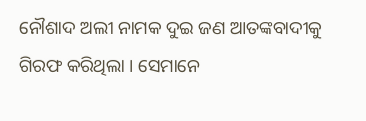ନୌଶାଦ ଅଲୀ ନାମକ ଦୁଇ ଜଣ ଆତଙ୍କବାଦୀକୁ ଗିରଫ କରିଥିଲା । ସେମାନେ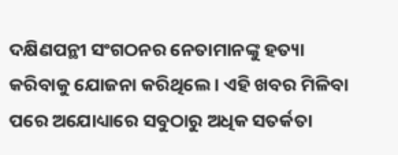ଦକ୍ଷିଣପନ୍ଥୀ ସଂଗଠନର ନେତାମାନଙ୍କୁ ହତ୍ୟା କରିବାକୁ ଯୋଜନା କରିଥିଲେ । ଏହି ଖବର ମିଳିବା ପରେ ଅଯୋଧ୍ୟାରେ ସବୁଠାରୁ ଅଧିକ ସତର୍କତା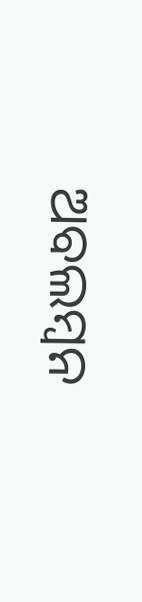ଅବଲମ୍ବନ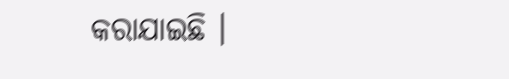କରାଯାଇଛି ।